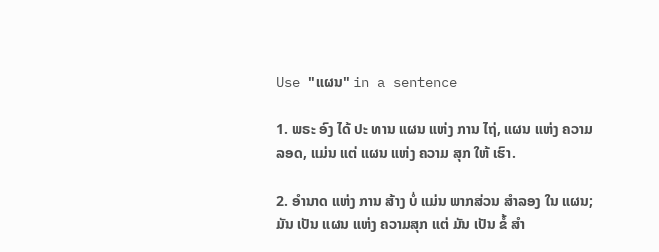Use "ແຜນ" in a sentence

1. ພຣະ ອົງ ໄດ້ ປະ ທານ ແຜນ ແຫ່ງ ການ ໄຖ່, ແຜນ ແຫ່ງ ຄວາມ ລອດ, ແມ່ນ ແຕ່ ແຜນ ແຫ່ງ ຄວາມ ສຸກ ໃຫ້ ເຮົາ.

2. ອໍານາດ ແຫ່ງ ການ ສ້າງ ບໍ່ ແມ່ນ ພາກສ່ວນ ສໍາລອງ ໃນ ແຜນ; ມັນ ເປັນ ແຜນ ແຫ່ງ ຄວາມສຸກ ແຕ່ ມັນ ເປັນ ຂໍ້ ສໍາ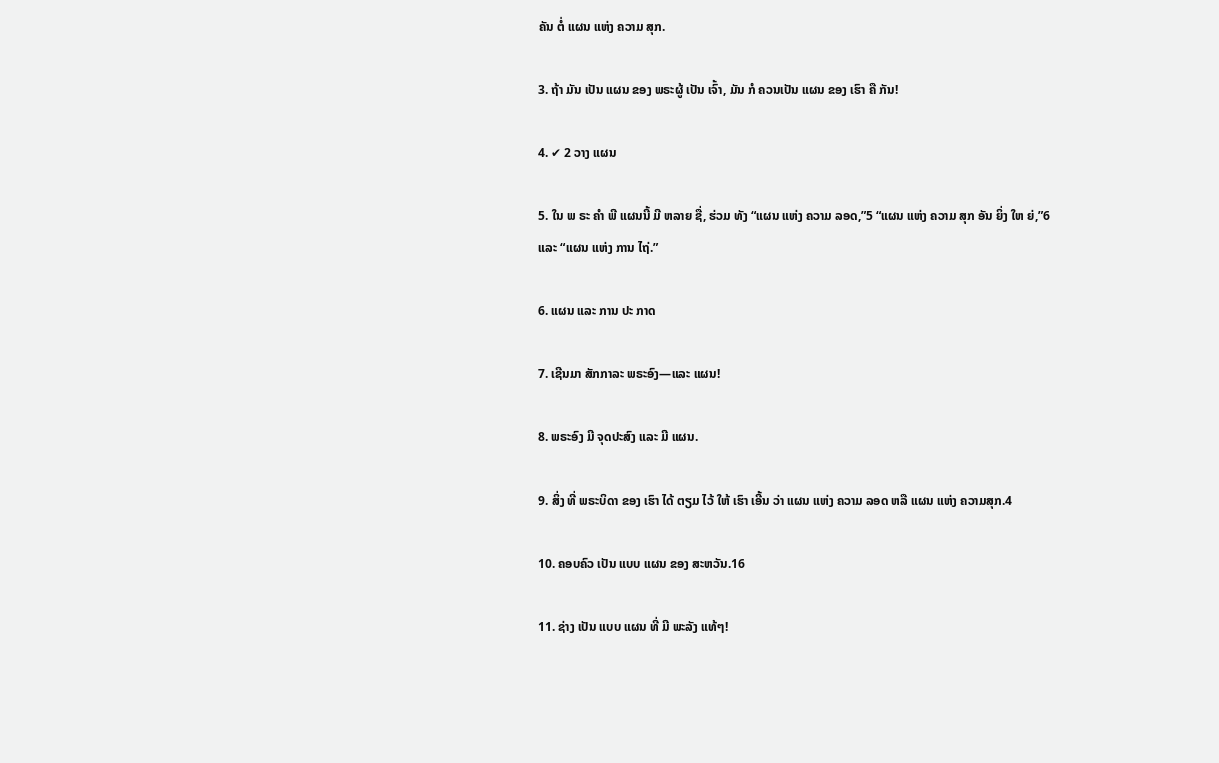ຄັນ ຕໍ່ ແຜນ ແຫ່ງ ຄວາມ ສຸກ.

3. ຖ້າ ມັນ ເປັນ ແຜນ ຂອງ ພຣະຜູ້ ເປັນ ເຈົ້າ, ມັນ ກໍ ຄວນເປັນ ແຜນ ຂອງ ເຮົາ ຄື ກັນ!

4. ✔ 2 ວາງ ແຜນ

5. ໃນ ພ ຣະ ຄໍາ ພີ ແຜນນີ້ ມີ ຫລາຍ ຊື່, ຮ່ວມ ທັງ “ແຜນ ແຫ່ງ ຄວາມ ລອດ,”5 “ແຜນ ແຫ່ງ ຄວາມ ສຸກ ອັນ ຍິ່ງ ໃຫ ຍ່,”6 ແລະ “ແຜນ ແຫ່ງ ການ ໄຖ່.”

6. ແຜນ ແລະ ການ ປະ ກາດ

7. ເຊີນມາ ສັກກາລະ ພຣະອົງ—ແລະ ແຜນ!

8. ພຣະອົງ ມີ ຈຸດປະສົງ ແລະ ມີ ແຜນ.

9. ສິ່ງ ທີ່ ພຣະບິດາ ຂອງ ເຮົາ ໄດ້ ຕຽມ ໄວ້ ໃຫ້ ເຮົາ ເອີ້ນ ວ່າ ແຜນ ແຫ່ງ ຄວາມ ລອດ ຫລື ແຜນ ແຫ່ງ ຄວາມສຸກ.4

10. ຄອບຄົວ ເປັນ ແບບ ແຜນ ຂອງ ສະຫວັນ.16

11. ຊ່າງ ເປັນ ແບບ ແຜນ ທີ່ ມີ ພະລັງ ແທ້ໆ!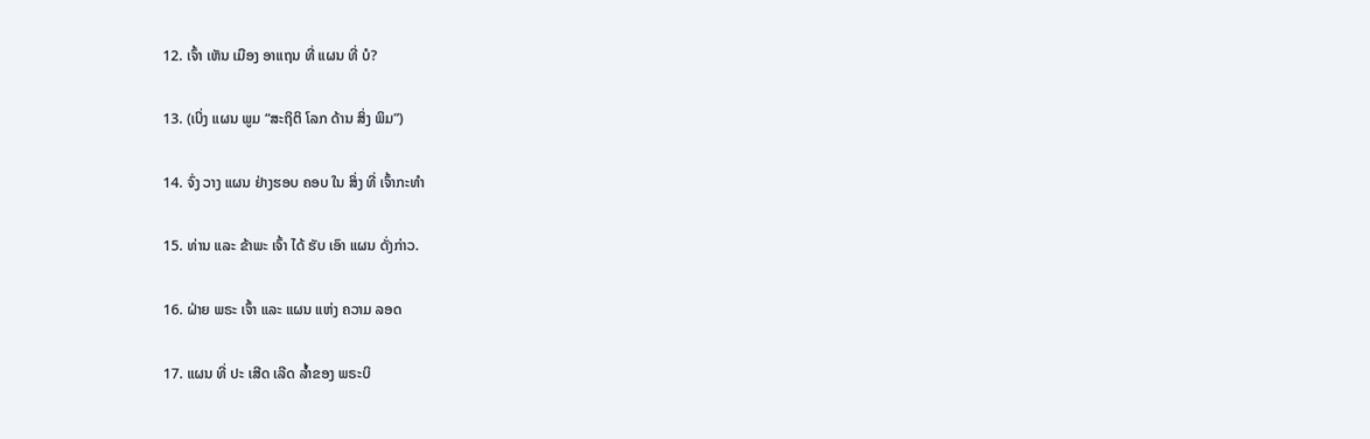12. ເຈົ້າ ເຫັນ ເມືອງ ອາແຖນ ທີ່ ແຜນ ທີ່ ບໍ?

13. (ເບິ່ງ ແຜນ ພູມ “ສະຖິຕິ ໂລກ ດ້ານ ສິ່ງ ພິມ”)

14. ຈົ່ງ ວາງ ແຜນ ຢ່າງຮອບ ຄອບ ໃນ ສິ່ງ ທີ່ ເຈົ້າກະທໍາ

15. ທ່ານ ແລະ ຂ້າພະ ເຈົ້າ ໄດ້ ຮັບ ເອົາ ແຜນ ດັ່ງກ່າວ.

16. ຝ່າຍ ພຣະ ເຈົ້າ ແລະ ແຜນ ແຫ່ງ ຄວາມ ລອດ

17. ແຜນ ທີ່ ປະ ເສີດ ເລີດ ລ້ຳຂອງ ພຣະບິ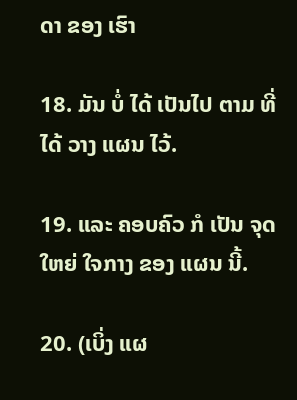ດາ ຂອງ ເຮົາ

18. ມັນ ບໍ່ ໄດ້ ເປັນໄປ ຕາມ ທີ່ ໄດ້ ວາງ ແຜນ ໄວ້.

19. ແລະ ຄອບຄົວ ກໍ ເປັນ ຈຸດ ໃຫຍ່ ໃຈກາງ ຂອງ ແຜນ ນີ້.

20. (ເບິ່ງ ແຜ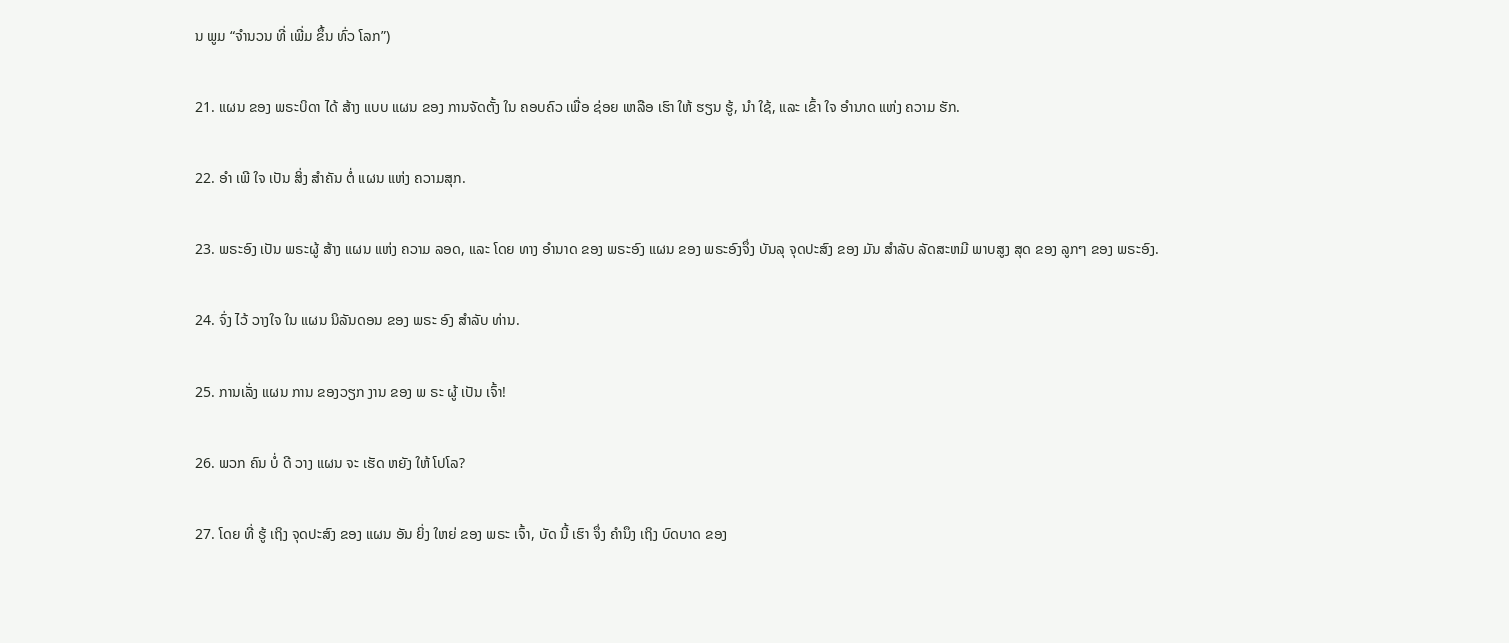ນ ພູມ “ຈໍານວນ ທີ່ ເພີ່ມ ຂຶ້ນ ທົ່ວ ໂລກ”)

21. ແຜນ ຂອງ ພຣະບິດາ ໄດ້ ສ້າງ ແບບ ແຜນ ຂອງ ການຈັດຕັ້ງ ໃນ ຄອບຄົວ ເພື່ອ ຊ່ອຍ ເຫລືອ ເຮົາ ໃຫ້ ຮຽນ ຮູ້, ນໍາ ໃຊ້, ແລະ ເຂົ້າ ໃຈ ອໍານາດ ແຫ່ງ ຄວາມ ຮັກ.

22. ອໍາ ເພີ ໃຈ ເປັນ ສິ່ງ ສໍາຄັນ ຕໍ່ ແຜນ ແຫ່ງ ຄວາມສຸກ.

23. ພຣະອົງ ເປັນ ພຣະຜູ້ ສ້າງ ແຜນ ແຫ່ງ ຄວາມ ລອດ, ແລະ ໂດຍ ທາງ ອໍານາດ ຂອງ ພຣະອົງ ແຜນ ຂອງ ພຣະອົງຈຶ່ງ ບັນລຸ ຈຸດປະສົງ ຂອງ ມັນ ສໍາລັບ ລັດສະຫມີ ພາບສູງ ສຸດ ຂອງ ລູກໆ ຂອງ ພຣະອົງ.

24. ຈົ່ງ ໄວ້ ວາງໃຈ ໃນ ແຜນ ນິລັນດອນ ຂອງ ພຣະ ອົງ ສໍາລັບ ທ່ານ.

25. ການເລັ່ງ ແຜນ ການ ຂອງວຽກ ງານ ຂອງ ພ ຣະ ຜູ້ ເປັນ ເຈົ້າ!

26. ພວກ ຄົນ ບໍ່ ດີ ວາງ ແຜນ ຈະ ເຮັດ ຫຍັງ ໃຫ້ ໂປໂລ?

27. ໂດຍ ທີ່ ຮູ້ ເຖິງ ຈຸດປະສົງ ຂອງ ແຜນ ອັນ ຍິ່ງ ໃຫຍ່ ຂອງ ພຣະ ເຈົ້າ, ບັດ ນີ້ ເຮົາ ຈຶ່ງ ຄໍານຶງ ເຖິງ ບົດບາດ ຂອງ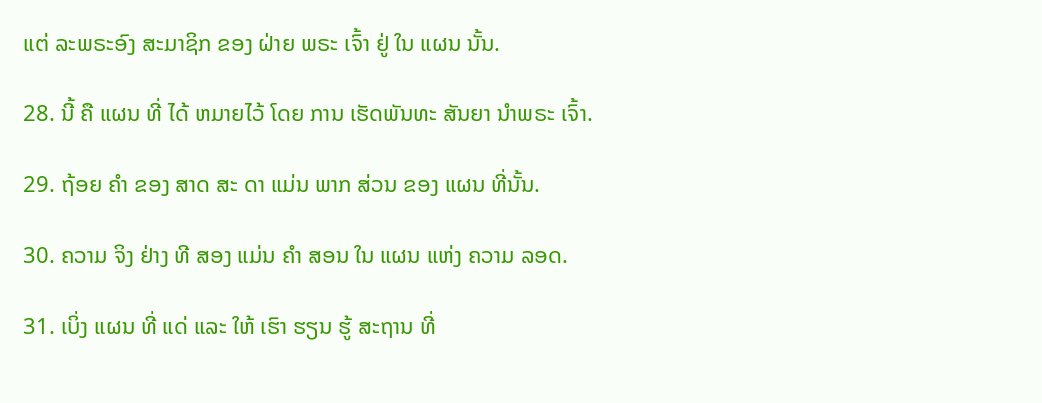ແຕ່ ລະພຣະອົງ ສະມາຊິກ ຂອງ ຝ່າຍ ພຣະ ເຈົ້າ ຢູ່ ໃນ ແຜນ ນັ້ນ.

28. ນີ້ ຄື ແຜນ ທີ່ ໄດ້ ຫມາຍໄວ້ ໂດຍ ການ ເຮັດພັນທະ ສັນຍາ ນໍາພຣະ ເຈົ້າ.

29. ຖ້ອຍ ຄໍາ ຂອງ ສາດ ສະ ດາ ແມ່ນ ພາກ ສ່ວນ ຂອງ ແຜນ ທີ່ນັ້ນ.

30. ຄວາມ ຈິງ ຢ່າງ ທີ ສອງ ແມ່ນ ຄໍາ ສອນ ໃນ ແຜນ ແຫ່ງ ຄວາມ ລອດ.

31. ເບິ່ງ ແຜນ ທີ່ ແດ່ ແລະ ໃຫ້ ເຮົາ ຮຽນ ຮູ້ ສະຖານ ທີ່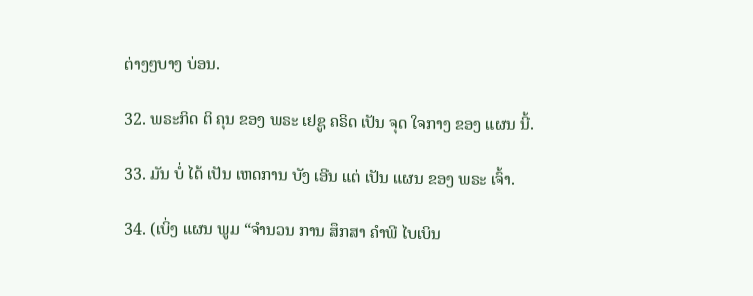ຕ່າງໆບາງ ບ່ອນ.

32. ພຣະກິດ ຕິ ຄຸນ ຂອງ ພຣະ ເຢຊູ ຄຣິດ ເປັນ ຈຸດ ໃຈກາງ ຂອງ ແຜນ ນີ້.

33. ມັນ ບໍ່ ໄດ້ ເປັນ ເຫດການ ບັງ ເອີນ ແຕ່ ເປັນ ແຜນ ຂອງ ພຣະ ເຈົ້າ.

34. (ເບິ່ງ ແຜນ ພູມ “ຈໍານວນ ການ ສຶກສາ ຄໍາພີ ໄບເບິນ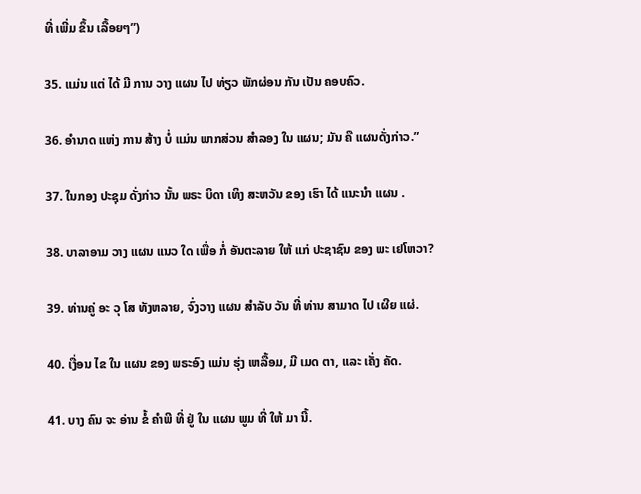ທີ່ ເພີ່ມ ຂຶ້ນ ເລື້ອຍໆ”)

35. ແມ່ນ ແຕ່ ໄດ້ ມີ ການ ວາງ ແຜນ ໄປ ທ່ຽວ ພັກຜ່ອນ ກັນ ເປັນ ຄອບຄົວ.

36. ອໍານາດ ແຫ່ງ ການ ສ້າງ ບໍ່ ແມ່ນ ພາກສ່ວນ ສໍາລອງ ໃນ ແຜນ; ມັນ ຄື ແຜນດັ່ງກ່າວ.”

37. ໃນກອງ ປະຊຸມ ດັ່ງກ່າວ ນັ້ນ ພຣະ ບິດາ ເທິງ ສະຫວັນ ຂອງ ເຮົາ ໄດ້ ແນະນໍາ ແຜນ .

38. ບາລາອາມ ວາງ ແຜນ ແນວ ໃດ ເພື່ອ ກໍ່ ອັນຕະລາຍ ໃຫ້ ແກ່ ປະຊາຊົນ ຂອງ ພະ ເຢໂຫວາ?

39. ທ່ານຄູ່ ອະ ວຸ ໂສ ທັງຫລາຍ, ຈົ່ງວາງ ແຜນ ສໍາລັບ ວັນ ທີ່ ທ່ານ ສາມາດ ໄປ ເຜີຍ ແຜ່.

40. ເງື່ອນ ໄຂ ໃນ ແຜນ ຂອງ ພຣະອົງ ແມ່ນ ຮຸ່ງ ເຫລື້ອມ, ມີ ເມດ ຕາ, ແລະ ເຄັ່ງ ຄັດ.

41. ບາງ ຄົນ ຈະ ອ່ານ ຂໍ້ ຄໍາພີ ທີ່ ຢູ່ ໃນ ແຜນ ພູມ ທີ່ ໃຫ້ ມາ ນີ້.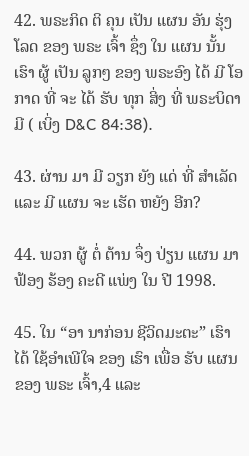42. ພຣະກິດ ຕິ ຄຸນ ເປັນ ແຜນ ອັນ ຮຸ່ງ ໂລດ ຂອງ ພຣະ ເຈົ້າ ຊຶ່ງ ໃນ ແຜນ ນັ້ນ ເຮົາ ຜູ້ ເປັນ ລູກໆ ຂອງ ພຣະອົງ ໄດ້ ມີ ໂອກາດ ທີ່ ຈະ ໄດ້ ຮັບ ທຸກ ສິ່ງ ທີ່ ພຣະບິດາ ມີ ( ເບິ່ງ D&C 84:38).

43. ຜ່ານ ມາ ມີ ວຽກ ຍັງ ແດ່ ທີ່ ສໍາເລັດ ແລະ ມີ ແຜນ ຈະ ເຮັດ ຫຍັງ ອີກ?

44. ພວກ ຜູ້ ຕໍ່ ຕ້ານ ຈຶ່ງ ປ່ຽນ ແຜນ ມາ ຟ້ອງ ຮ້ອງ ຄະດີ ແພ່ງ ໃນ ປີ 1998.

45. ໃນ “ອາ ນາກ່ອນ ຊີວິດມະຕະ” ເຮົາ ໄດ້ ໃຊ້ອໍາເພີໃຈ ຂອງ ເຮົາ ເພື່ອ ຮັບ ແຜນ ຂອງ ພຣະ ເຈົ້າ,4 ແລະ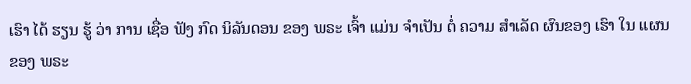ເຮົາ ໄດ້ ຮຽນ ຮູ້ ວ່າ ການ ເຊື່ອ ຟັງ ກົດ ນິລັນດອນ ຂອງ ພຣະ ເຈົ້າ ແມ່ນ ຈໍາເປັນ ຕໍ່ ຄວາມ ສໍາເລັດ ຜົນຂອງ ເຮົາ ໃນ ແຜນ ຂອງ ພຣະ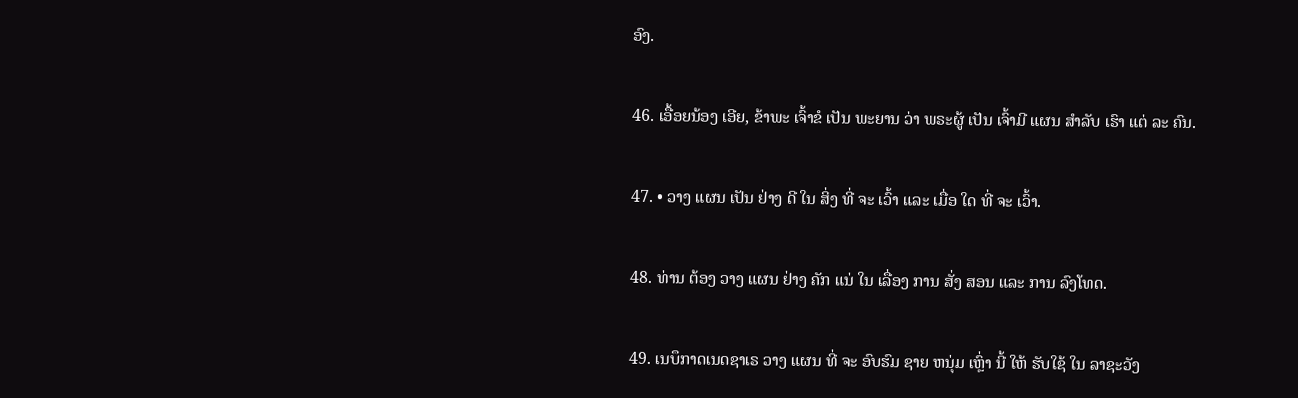ອົງ.

46. ເອື້ອຍນ້ອງ ເອີຍ, ຂ້າພະ ເຈົ້າຂໍ ເປັນ ພະຍານ ວ່າ ພຣະຜູ້ ເປັນ ເຈົ້າມີ ແຜນ ສໍາລັບ ເຮົາ ແຕ່ ລະ ຄົນ.

47. • ວາງ ແຜນ ເປັນ ຢ່າງ ດີ ໃນ ສິ່ງ ທີ່ ຈະ ເວົ້າ ແລະ ເມື່ອ ໃດ ທີ່ ຈະ ເວົ້າ.

48. ທ່ານ ຕ້ອງ ວາງ ແຜນ ຢ່າງ ຄັກ ແນ່ ໃນ ເລື່ອງ ການ ສັ່ງ ສອນ ແລະ ການ ລົງໂທດ.

49. ເນບຶກາດເນດຊາເຣ ວາງ ແຜນ ທີ່ ຈະ ອົບຮົມ ຊາຍ ຫນຸ່ມ ເຫຼົ່າ ນີ້ ໃຫ້ ຮັບໃຊ້ ໃນ ລາຊະວັງ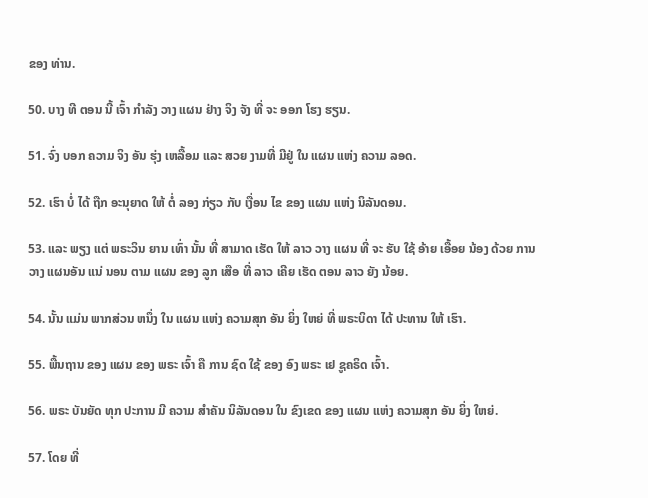ຂອງ ທ່ານ.

50. ບາງ ທີ ຕອນ ນີ້ ເຈົ້າ ກໍາລັງ ວາງ ແຜນ ຢ່າງ ຈິງ ຈັງ ທີ່ ຈະ ອອກ ໂຮງ ຮຽນ.

51. ຈົ່ງ ບອກ ຄວາມ ຈິງ ອັນ ຮຸ່ງ ເຫລື້ອມ ແລະ ສວຍ ງາມທີ່ ມີຢູ່ ໃນ ແຜນ ແຫ່ງ ຄວາມ ລອດ.

52. ເຮົາ ບໍ່ ໄດ້ ຖືກ ອະນຸຍາດ ໃຫ້ ຕໍ່ ລອງ ກ່ຽວ ກັບ ເງື່ອນ ໄຂ ຂອງ ແຜນ ແຫ່ງ ນິລັນດອນ.

53. ແລະ ພຽງ ແຕ່ ພຣະວິນ ຍານ ເທົ່າ ນັ້ນ ທີ່ ສາມາດ ເຮັດ ໃຫ້ ລາວ ວາງ ແຜນ ທີ່ ຈະ ຮັບ ໃຊ້ ອ້າຍ ເອື້ອຍ ນ້ອງ ດ້ວຍ ການວາງ ແຜນອັນ ແນ່ ນອນ ຕາມ ແຜນ ຂອງ ລູກ ເສືອ ທີ່ ລາວ ເຄີຍ ເຮັດ ຕອນ ລາວ ຍັງ ນ້ອຍ.

54. ນັ້ນ ແມ່ນ ພາກສ່ວນ ຫນຶ່ງ ໃນ ແຜນ ແຫ່ງ ຄວາມສຸກ ອັນ ຍິ່ງ ໃຫຍ່ ທີ່ ພຣະບິດາ ໄດ້ ປະທານ ໃຫ້ ເຮົາ.

55. ພື້ນຖານ ຂອງ ແຜນ ຂອງ ພຣະ ເຈົ້າ ຄື ການ ຊົດ ໃຊ້ ຂອງ ອົງ ພຣະ ເຢ ຊູຄຣິດ ເຈົ້າ.

56. ພຣະ ບັນຍັດ ທຸກ ປະການ ມີ ຄວາມ ສໍາຄັນ ນິລັນດອນ ໃນ ຂົງເຂດ ຂອງ ແຜນ ແຫ່ງ ຄວາມສຸກ ອັນ ຍິ່ງ ໃຫຍ່.

57. ໂດຍ ທີ່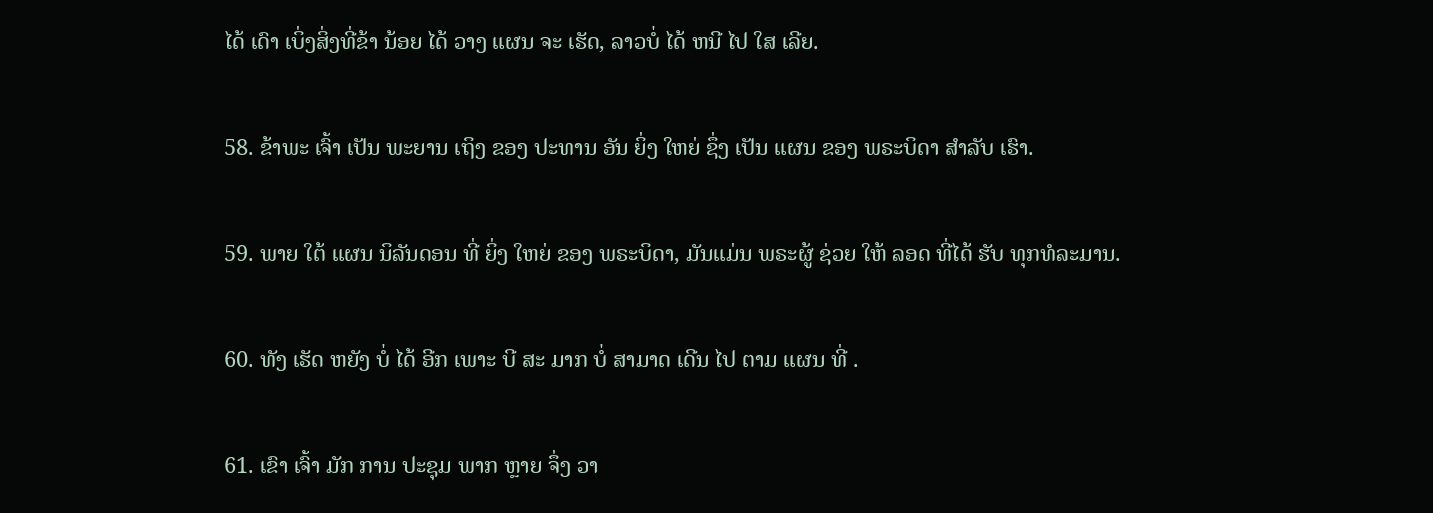ໄດ້ ເດົາ ເບິ່ງສິ່ງທີ່ຂ້າ ນ້ອຍ ໄດ້ ວາງ ແຜນ ຈະ ເຮັດ, ລາວບໍ່ ໄດ້ ຫນີ ໄປ ໃສ ເລີຍ.

58. ຂ້າພະ ເຈົ້າ ເປັນ ພະຍານ ເຖິງ ຂອງ ປະທານ ອັນ ຍິ່ງ ໃຫຍ່ ຊຶ່ງ ເປັນ ແຜນ ຂອງ ພຣະບິດາ ສໍາລັບ ເຮົາ.

59. ພາຍ ໃຕ້ ແຜນ ນິລັນດອນ ທີ່ ຍິ່ງ ໃຫຍ່ ຂອງ ພຣະບິດາ, ມັນແມ່ນ ພຣະຜູ້ ຊ່ວຍ ໃຫ້ ລອດ ທີ່ໄດ້ ຮັບ ທຸກທໍລະມານ.

60. ທັງ ເຮັດ ຫຍັງ ບໍ່ ໄດ້ ອີກ ເພາະ ບີ ສະ ມາກ ບໍ່ ສາມາດ ເດີນ ໄປ ຕາມ ແຜນ ທີ່ .

61. ເຂົາ ເຈົ້າ ມັກ ການ ປະຊຸມ ພາກ ຫຼາຍ ຈຶ່ງ ວາ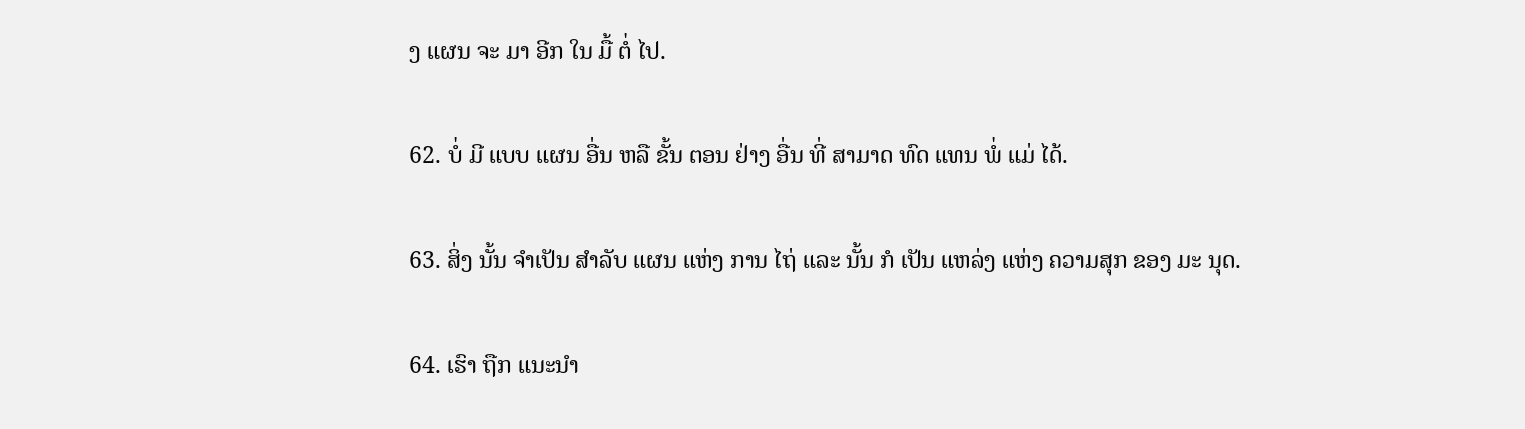ງ ແຜນ ຈະ ມາ ອີກ ໃນ ມື້ ຕໍ່ ໄປ.

62. ບໍ່ ມີ ແບບ ແຜນ ອື່ນ ຫລື ຂັ້ນ ຕອນ ຢ່າງ ອື່ນ ທີ່ ສາມາດ ທົດ ແທນ ພໍ່ ແມ່ ໄດ້.

63. ສິ່ງ ນັ້ນ ຈໍາເປັນ ສໍາລັບ ແຜນ ແຫ່ງ ການ ໄຖ່ ແລະ ນັ້ນ ກໍ ເປັນ ແຫລ່ງ ແຫ່ງ ຄວາມສຸກ ຂອງ ມະ ນຸດ.

64. ເຮົາ ຖືກ ແນະນໍາ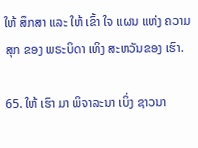ໃຫ້ ສຶກສາ ແລະ ໃຫ້ ເຂົ້າ ໃຈ ແຜນ ແຫ່ງ ຄວາມສຸກ ຂອງ ພຣະບິດາ ເທິງ ສະຫວັນຂອງ ເຮົາ.

65. ໃຫ້ ເຮົາ ມາ ພິຈາລະນາ ເບິ່ງ ຊາວນາ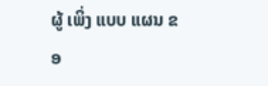ຜູ້ ເພິ່ງ ແບບ ແຜນ ຂອ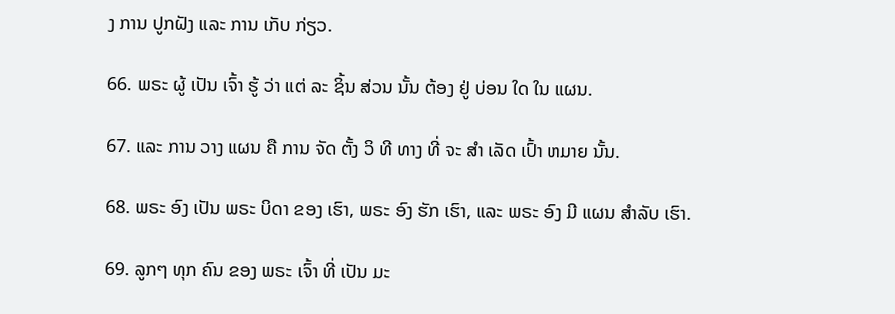ງ ການ ປູກຝັງ ແລະ ການ ເກັບ ກ່ຽວ.

66. ພຣະ ຜູ້ ເປັນ ເຈົ້າ ຮູ້ ວ່າ ແຕ່ ລະ ຊິ້ນ ສ່ວນ ນັ້ນ ຕ້ອງ ຢູ່ ບ່ອນ ໃດ ໃນ ແຜນ.

67. ແລະ ການ ວາງ ແຜນ ຄື ການ ຈັດ ຕັ້ງ ວິ ທີ ທາງ ທີ່ ຈະ ສໍາ ເລັດ ເປົ້າ ຫມາຍ ນັ້ນ.

68. ພຣະ ອົງ ເປັນ ພຣະ ບິດາ ຂອງ ເຮົາ, ພຣະ ອົງ ຮັກ ເຮົາ, ແລະ ພຣະ ອົງ ມີ ແຜນ ສໍາລັບ ເຮົາ.

69. ລູກໆ ທຸກ ຄົນ ຂອງ ພຣະ ເຈົ້າ ທີ່ ເປັນ ມະ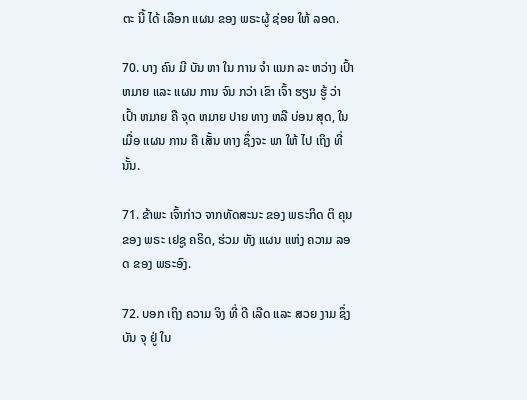ຕະ ນີ້ ໄດ້ ເລືອກ ແຜນ ຂອງ ພຣະຜູ້ ຊ່ອຍ ໃຫ້ ລອດ.

70. ບາງ ຄົນ ມີ ບັນ ຫາ ໃນ ການ ຈໍາ ແນກ ລະ ຫວ່າງ ເປົ້າ ຫມາຍ ແລະ ແຜນ ການ ຈົນ ກວ່າ ເຂົາ ເຈົ້າ ຮຽນ ຮູ້ ວ່າ ເປົ້າ ຫມາຍ ຄື ຈຸດ ຫມາຍ ປາຍ ທາງ ຫລື ບ່ອນ ສຸດ, ໃນ ເມື່ອ ແຜນ ການ ຄື ເສັ້ນ ທາງ ຊຶ່ງຈະ ພາ ໃຫ້ ໄປ ເຖິງ ທີ່ ນັ້ນ.

71. ຂ້າພະ ເຈົ້າກ່າວ ຈາກທັດສະນະ ຂອງ ພຣະກິດ ຕິ ຄຸນ ຂອງ ພຣະ ເຢຊູ ຄຣິດ, ຮ່ວມ ທັງ ແຜນ ແຫ່ງ ຄວາມ ລອດ ຂອງ ພຣະອົງ.

72. ບອກ ເຖິງ ຄວາມ ຈິງ ທີ່ ດີ ເລີດ ແລະ ສວຍ ງາມ ຊຶ່ງ ບັນ ຈຸ ຢູ່ ໃນ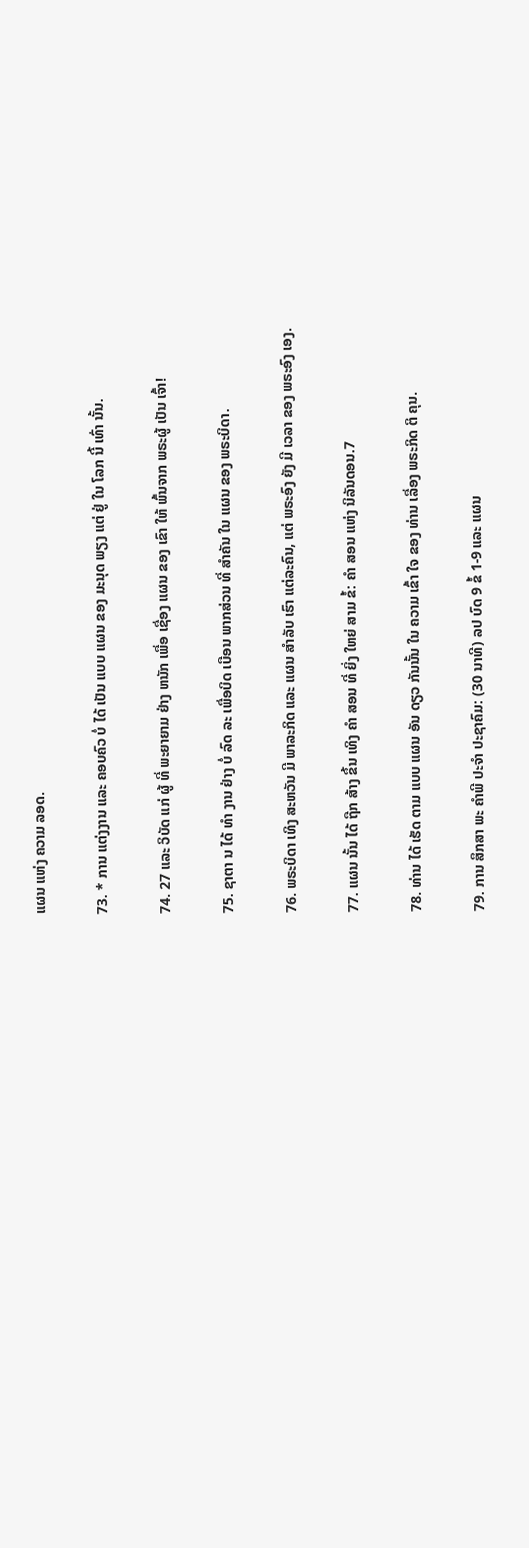ແຜນ ແຫ່ງ ຄວາມ ລອດ.

73. * ການ ແຕ່ງງານ ແລະ ຄອບຄົວ ບໍ່ ໄດ້ ເປັນ ແບບ ແຜນ ຂອງ ມະນຸດ ພຽງ ແຕ່ ຢູ່ ໃນ ໂລກ ນີ້ ເທົ່າ ນັ້ນ.

74. 27 ແລະ ວິບັດ ແກ່ ຜູ້ ທີ່ ພະຍາຍາມ ຢ່າງ ຫນັກ ເພື່ອ ເຊື່ອງ ແຜນ ຂອງ ເຂົາ ໃຫ້ ພົ້ນຈາກ ພຣະຜູ້ ເປັນ ເຈົ້າ!

75. ຊາຕາ ນ ໄດ້ ທໍາ ງານ ຢ່າງ ບໍ່ ລົດ ລະ ເພື່ອບິດ ເບືອນ ພາກສ່ວນ ທີ່ ສໍາຄັນ ໃນ ແຜນ ຂອງ ພຣະບິດາ.

76. ພຣະບິດາ ເທິງ ສະຫວັນ ມີ ພາລະກິດ ແລະ ແຜນ ສໍາລັບ ເຮົາ ແຕ່ລະຄົນ, ແຕ່ ພຣະອົງ ຍັງ ມີ ເວລາ ຂອງ ພຣະອົງ ເອງ.

77. ແຜນ ນັ້ນ ໄດ້ ຖືກ ສ້າງ ຂຶ້ນ ເທິງ ຄໍາ ສອນ ທີ່ ຍິ່ງ ໃຫຍ່ ສາມ ຂໍ້: ຄໍາ ສອນ ແຫ່ງ ນິລັນດອນ.7

78. ທ່ານ ໄດ້ ເຮັດ ຕາມ ແບບ ແຜນ ອັນ ດຽວ ກັນນັ້ນ ໃນ ຄວາມ ເຂົ້າ ໃຈ ຂອງ ທ່ານ ເລື່ອງ ພຣະກິດ ຕິ ຄຸນ.

79. ການ ສຶກສາ ພະ ຄໍາພີ ປະຈໍາ ປະຊາຄົມ: (30 ນາທີ) ລປ ບົດ 9 ຂໍ້ 1-9 ແລະ ແຜນ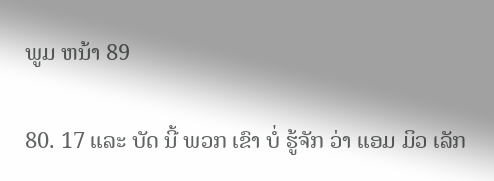ພູມ ຫນ້າ 89

80. 17 ແລະ ບັດ ນີ້ ພວກ ເຂົາ ບໍ່ ຮູ້ຈັກ ວ່າ ແອມ ມິວ ເລັກ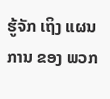ຮູ້ຈັກ ເຖິງ ແຜນ ການ ຂອງ ພວກ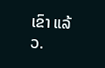ເຂົາ ແລ້ວ.